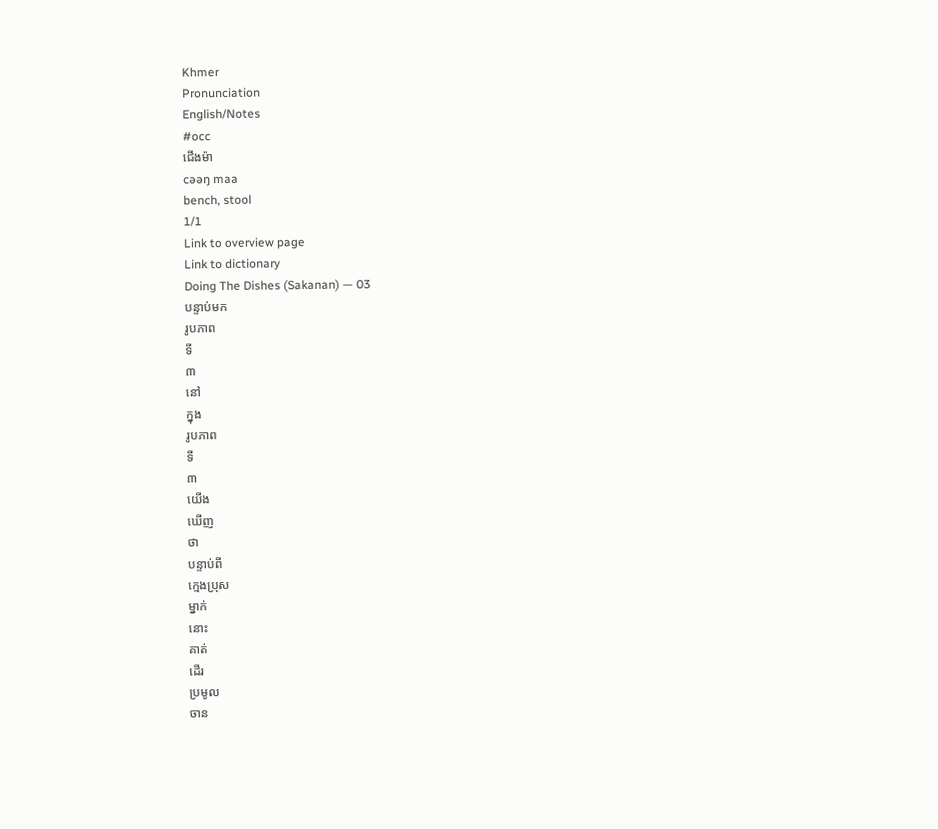Khmer
Pronunciation
English/Notes
#occ
ជើងម៉ា
cəəŋ maa
bench, stool
1/1
Link to overview page
Link to dictionary
Doing The Dishes (Sakanan) — 03
បន្ទាប់មក
រូបភាព
ទី
៣
នៅ
ក្នុង
រូបភាព
ទី
៣
យើង
ឃើញ
ថា
បន្ទាប់ពី
ក្មេងប្រុស
ម្នាក់
នោះ
គាត់
ដើរ
ប្រមូល
ចាន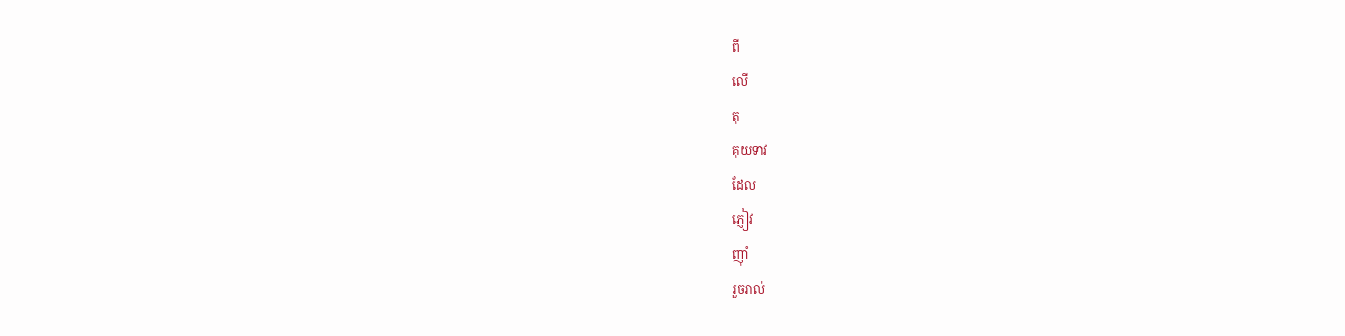ពី
លើ
តុ
គុយទាវ
ដែល
ភ្ញៀវ
ញ៉ាំ
រួចរាល់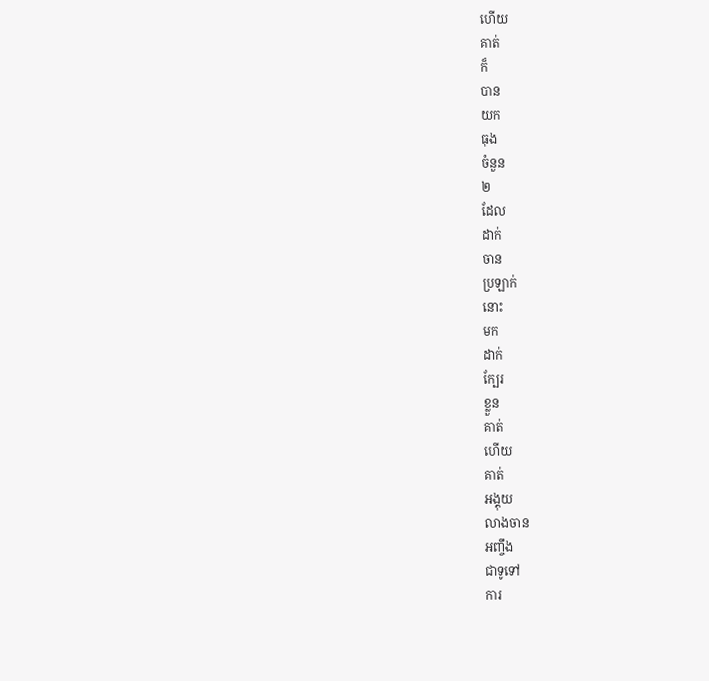ហើយ
គាត់
ក៏
បាន
យក
ធុង
ចំនួន
២
ដែល
ដាក់
ចាន
ប្រឡាក់
នោះ
មក
ដាក់
ក្បែរ
ខ្លួន
គាត់
ហើយ
គាត់
អង្គុយ
លាងចាន
អញ្ចឹង
ជាទូទៅ
ការ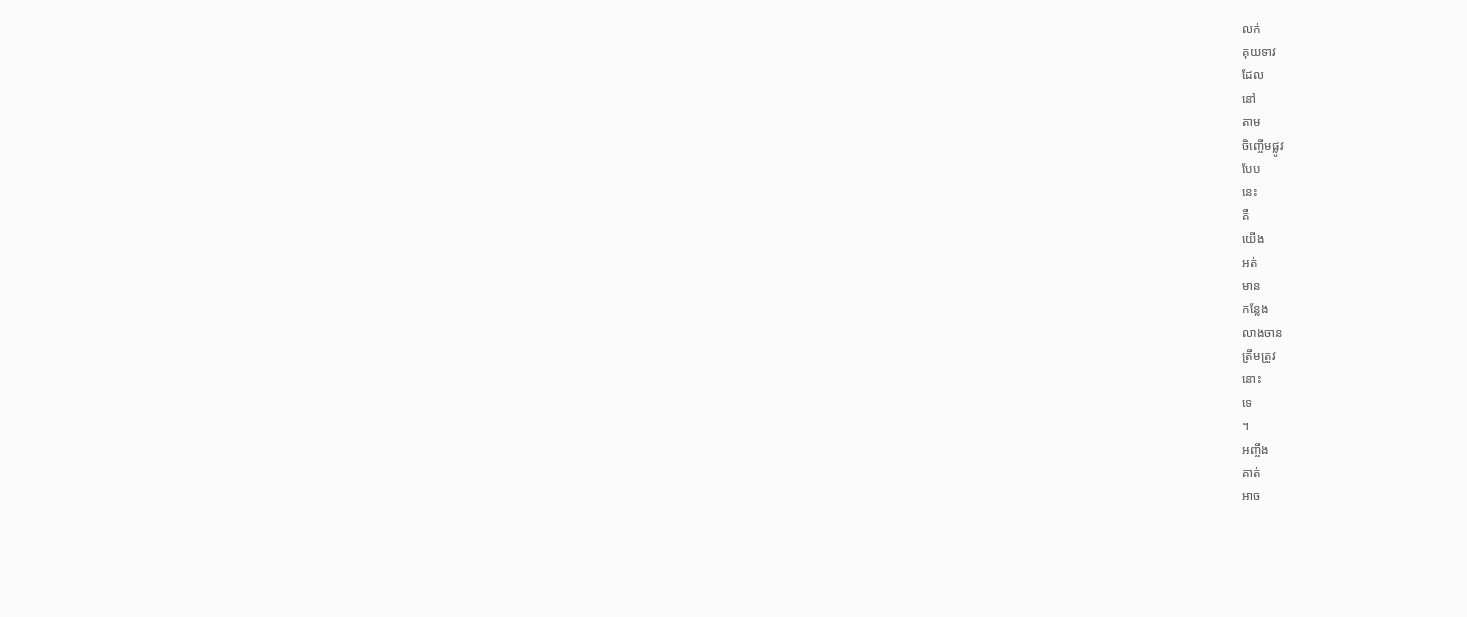លក់
គុយទាវ
ដែល
នៅ
តាម
ចិញ្ចើមផ្លូវ
បែប
នេះ
គឺ
យើង
អត់
មាន
កន្លែង
លាងចាន
ត្រឹមត្រូវ
នោះ
ទេ
។
អញ្ចឹង
គាត់
អាច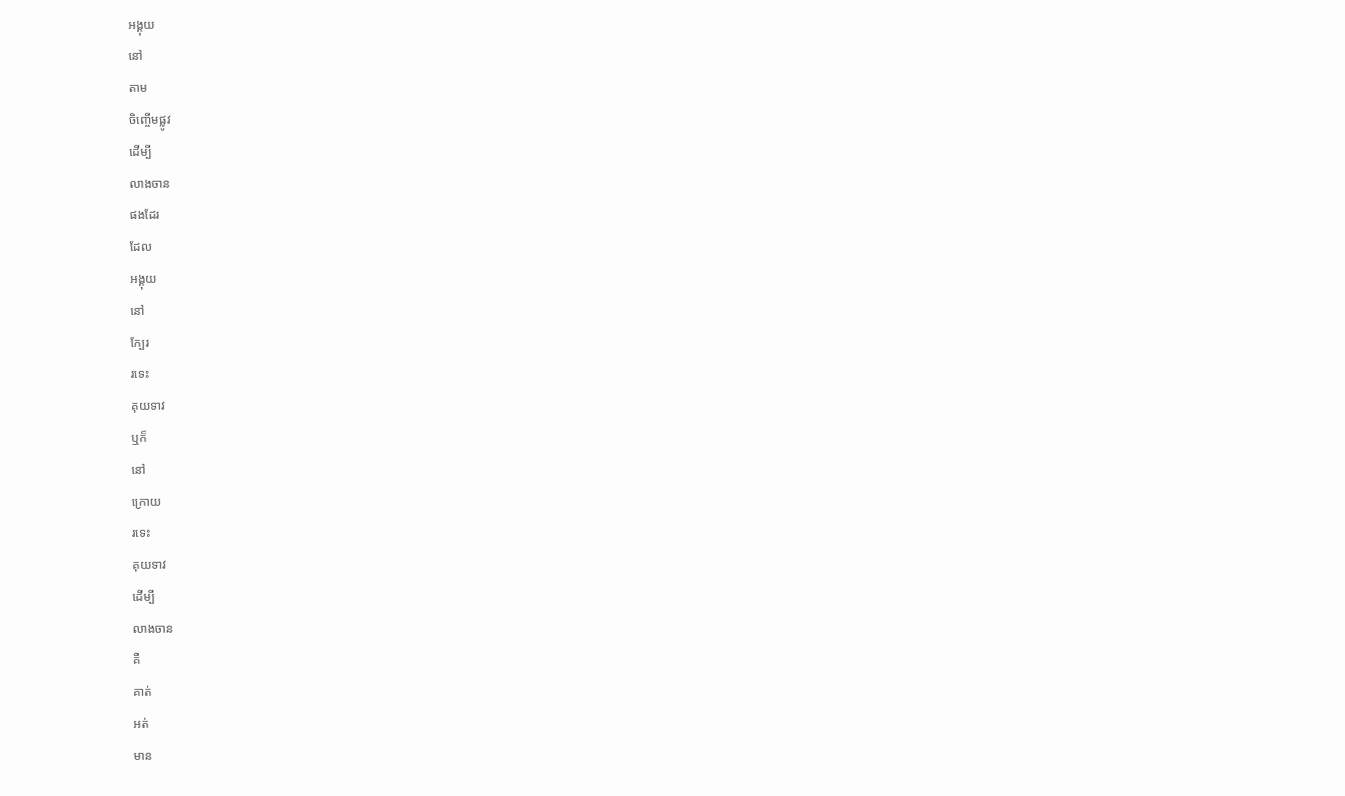អង្គុយ
នៅ
តាម
ចិញ្ចើមផ្លូវ
ដើម្បី
លាងចាន
ផងដែរ
ដែល
អង្គុយ
នៅ
ក្បែរ
រទេះ
គុយទាវ
ឬក៏
នៅ
ក្រោយ
រទេះ
គុយទាវ
ដើម្បី
លាងចាន
គឺ
គាត់
អត់
មាន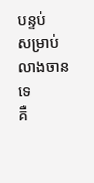បន្ទប់
សម្រាប់
លាងចាន
ទេ
គឺ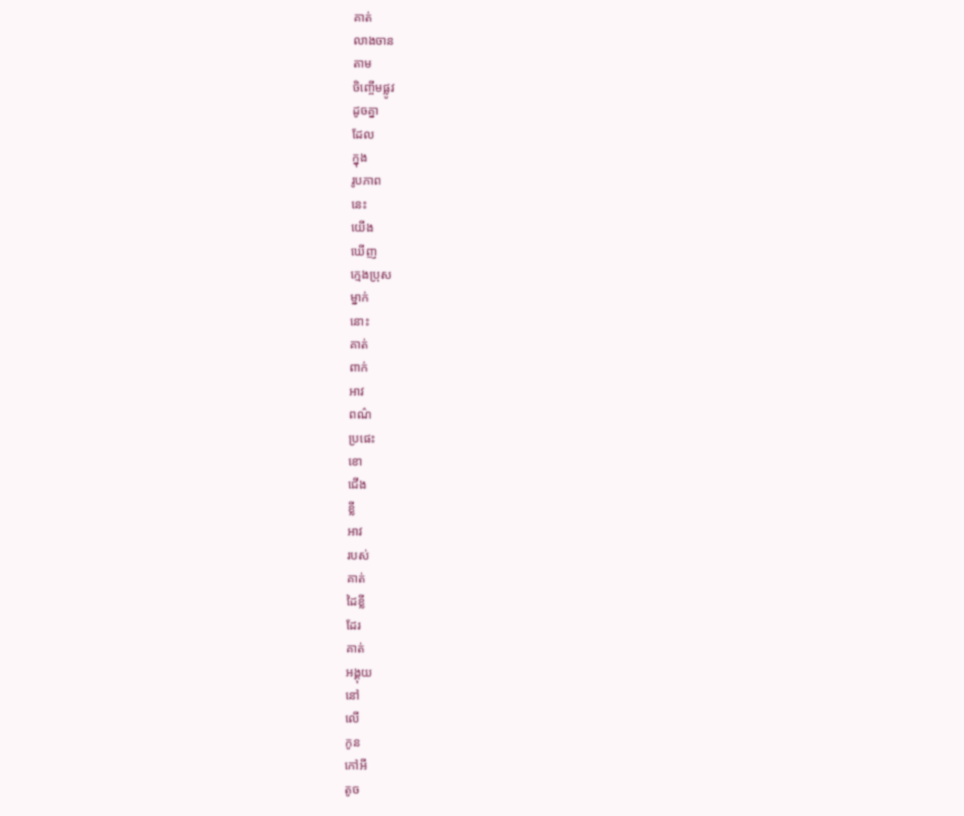គាត់
លាងចាន
តាម
ចិញ្ចើមផ្លូវ
ដូចគ្នា
ដែល
ក្នុង
រូបភាព
នេះ
យើង
ឃើញ
ក្មេងប្រុស
ម្នាក់
នោះ
គាត់
ពាក់
អាវ
ពណ៌
ប្រផេះ
ខោ
ជើង
ខ្លី
អាវ
របស់
គាត់
ដៃខ្លី
ដែរ
គាត់
អង្គុយ
នៅ
លើ
កូន
កៅអី
តូច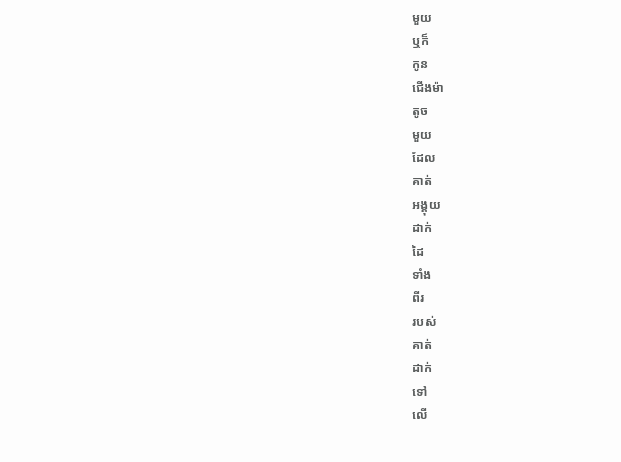មួយ
ឬក៏
កូន
ជើងម៉ា
តូច
មួយ
ដែល
គាត់
អង្គុយ
ដាក់
ដៃ
ទាំង
ពីរ
របស់
គាត់
ដាក់
ទៅ
លើ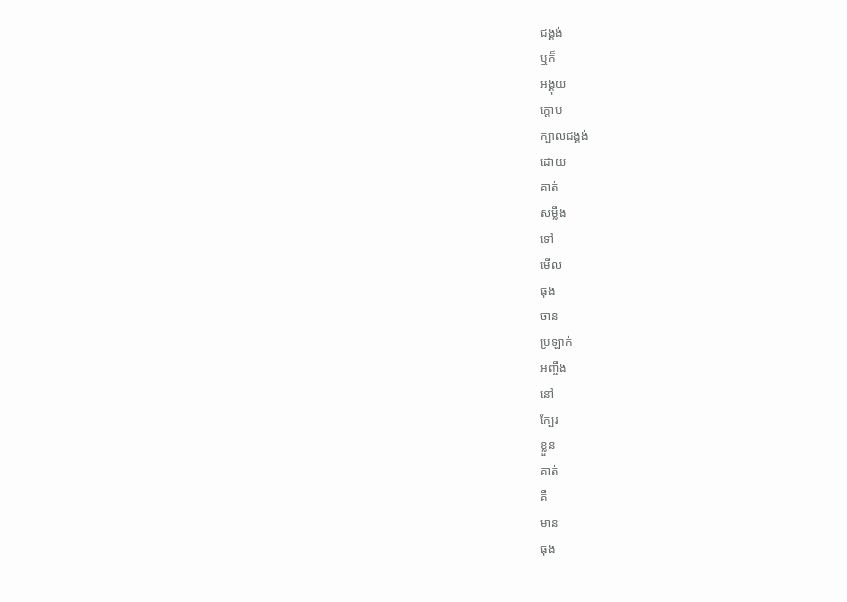ជង្គង់
ឬក៏
អង្គុយ
ក្ដោប
ក្បាលជង្គង់
ដោយ
គាត់
សម្លឹង
ទៅ
មើល
ធុង
ចាន
ប្រឡាក់
អញ្ចឹង
នៅ
ក្បែរ
ខ្លួន
គាត់
គឺ
មាន
ធុង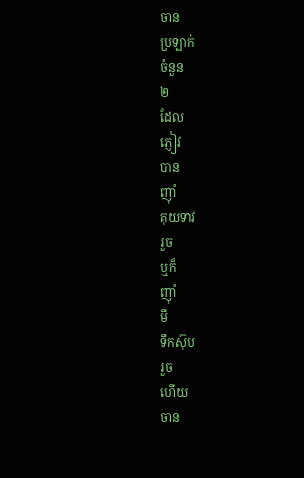ចាន
ប្រឡាក់
ចំនួន
២
ដែល
ភ្ញៀវ
បាន
ញ៉ាំ
គុយទាវ
រួច
ឬក៏
ញ៉ាំ
មី
ទឹកស៊ុប
រួច
ហើយ
ចាន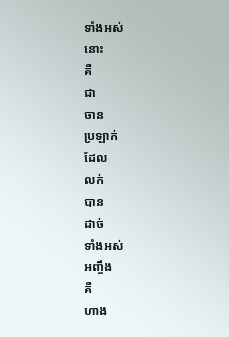ទាំងអស់
នោះ
គឺ
ជា
ចាន
ប្រឡាក់
ដែល
លក់
បាន
ដាច់
ទាំងអស់
អញ្ចឹង
គឺ
ហាង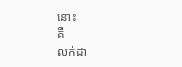នោះ
គឺ
លក់ដា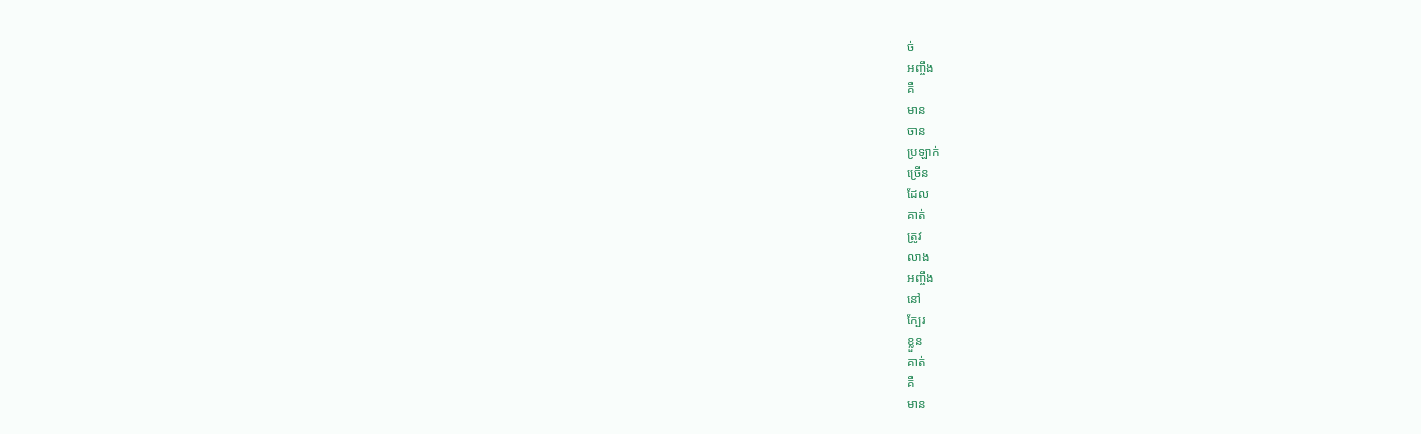ច់
អញ្ចឹង
គឺ
មាន
ចាន
ប្រឡាក់
ច្រើន
ដែល
គាត់
ត្រូវ
លាង
អញ្ចឹង
នៅ
ក្បែរ
ខ្លួន
គាត់
គឺ
មាន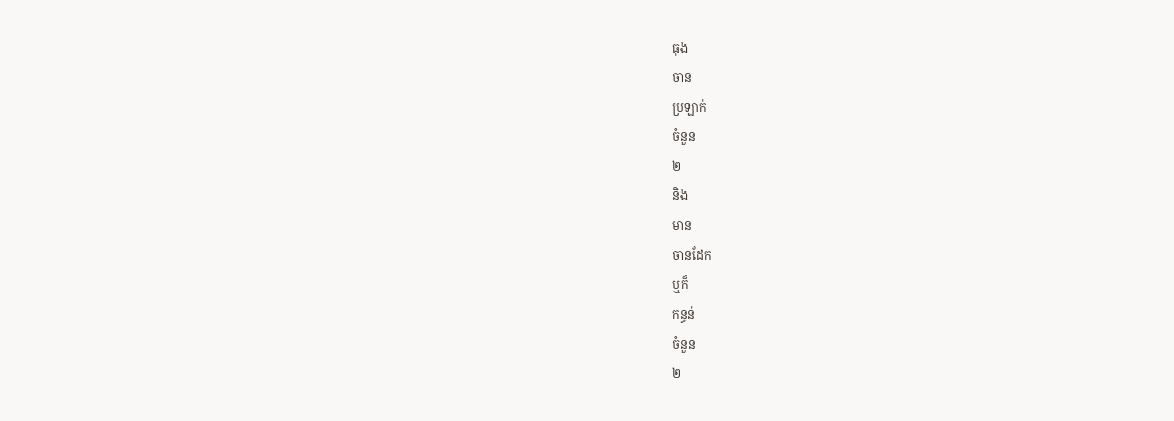ធុង
ចាន
ប្រឡាក់
ចំនួន
២
និង
មាន
ចានដែក
ឬក៏
កន្ធន់
ចំនួន
២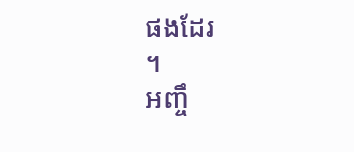ផងដែរ
។
អញ្ចឹ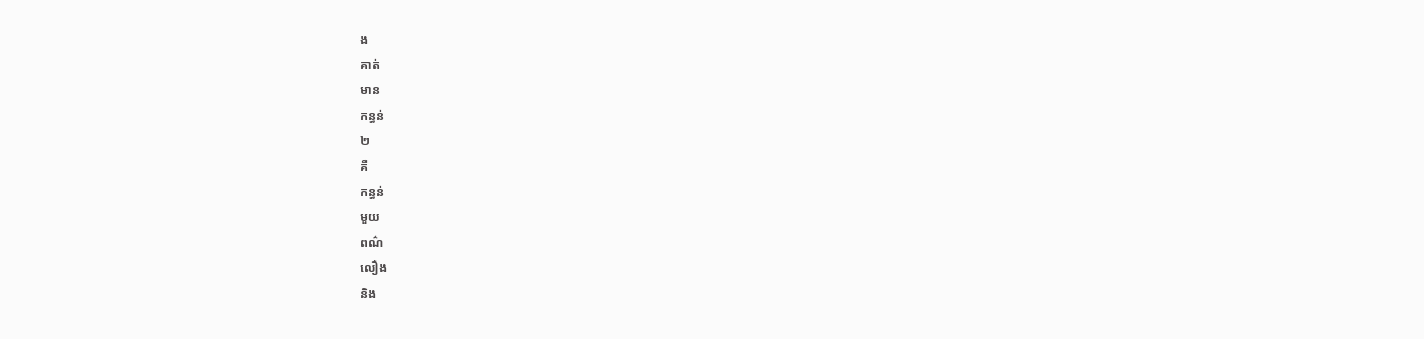ង
គាត់
មាន
កន្ធន់
២
គឺ
កន្ធន់
មួយ
ពណ៌
លឿង
និង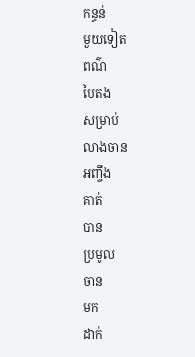កន្ធន់
មួយទៀត
ពណ៌
បៃតង
សម្រាប់
លាងចាន
អញ្ចឹង
គាត់
បាន
ប្រមូល
ចាន
មក
ដាក់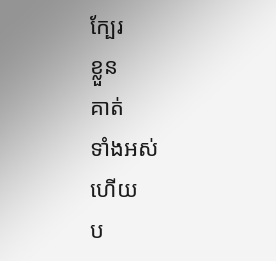ក្បែរ
ខ្លួន
គាត់
ទាំងអស់
ហើយ
ប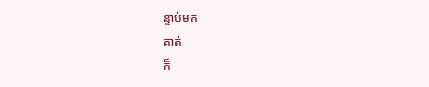ន្ទាប់មក
គាត់
ក៏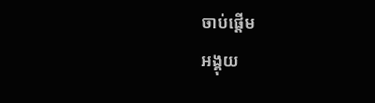ចាប់ផ្ដើម
អង្គុយ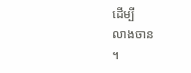ដើម្បី
លាងចាន
។